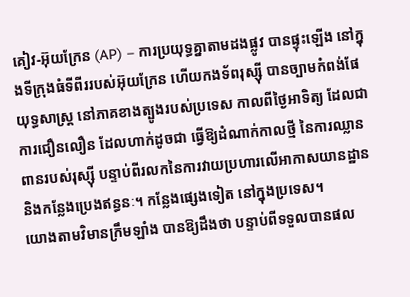គៀវ-អ៊ុយក្រែន (AP) – ការប្រយុទ្ធគ្នាតាមដងផ្លូវ បានផ្ទុះឡើង នៅក្នុងទីក្រុងធំទីពីររបស់អ៊ុយក្រែន ហើយកងទ័ពរុស្ស៊ី បានច្បាមកំពង់ផែយុទ្ធសាស្ត្រ នៅភាគខាងត្បូងរបស់ប្រទេស កាលពីថ្ងៃអាទិត្យ ដែលជាការជឿនលឿន ដែលហាក់ដូចជា ធ្វើឱ្យដំណាក់កាលថ្មី នៃការឈ្លានពានរបស់រុស្ស៊ី បន្ទាប់ពីរលកនៃការវាយប្រហារលើអាកាសយានដ្ឋាន និងកន្លែងប្រេងឥន្ធនៈ។ កន្លែងផ្សេងទៀត នៅក្នុងប្រទេស។
យោងតាមវិមានក្រឹមឡាំង បានឱ្យដឹងថា បន្ទាប់ពីទទួលបានផល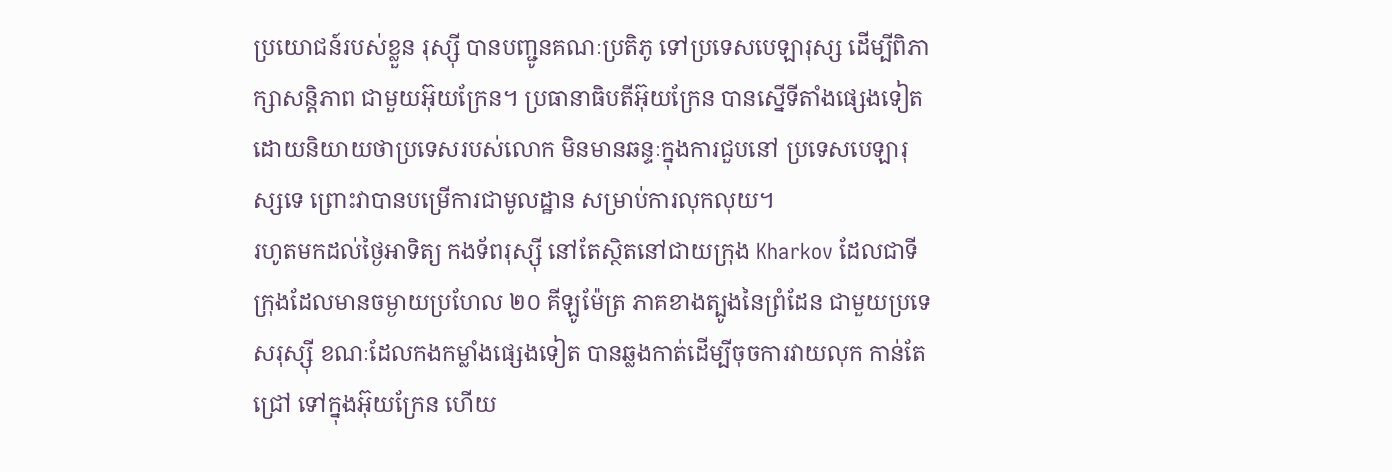ប្រយោជន៍របស់ខ្លួន រុស្ស៊ី បានបញ្ជូនគណៈប្រតិភូ ទៅប្រទេសបេឡារុស្ស ដើម្បីពិភាក្សាសន្តិភាព ជាមួយអ៊ុយក្រែន។ ប្រធានាធិបតីអ៊ុយក្រែន បានស្នើទីតាំងផ្សេងទៀត ដោយនិយាយថាប្រទេសរបស់លោក មិនមានឆន្ទៈក្នុងការជួបនៅ ប្រទេសបេឡារុស្សទេ ព្រោះវាបានបម្រើការជាមូលដ្ឋាន សម្រាប់ការលុកលុយ។
រហូតមកដល់ថ្ងៃអាទិត្យ កងទ័ពរុស្ស៊ី នៅតែស្ថិតនៅជាយក្រុង Kharkov ដែលជាទីក្រុងដែលមានចម្ងាយប្រហែល ២០ គីឡូម៉ែត្រ ភាគខាងត្បូងនៃព្រំដែន ជាមួយប្រទេសរុស្ស៊ី ខណៈដែលកងកម្លាំងផ្សេងទៀត បានឆ្លងកាត់ដើម្បីចុចការវាយលុក កាន់តែជ្រៅ ទៅក្នុងអ៊ុយក្រែន ហើយ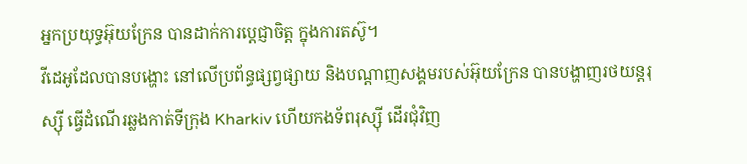អ្នកប្រយុទ្ធអ៊ុយក្រែន បានដាក់ការប្តេជ្ញាចិត្ត ក្នុងការតស៊ូ។
វីដេអូដែលបានបង្ហោះ នៅលើប្រព័ន្ធផ្សព្វផ្សាយ និងបណ្តាញសង្គមរបស់អ៊ុយក្រែន បានបង្ហាញរថយន្តរុស្ស៊ី ធ្វើដំណើរឆ្លងកាត់ទីក្រុង Kharkiv ហើយកងទ័ពរុស្ស៊ី ដើរជុំវិញ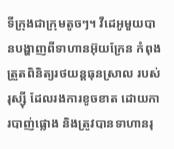ទីក្រុងជាក្រុមតូចៗ។ វីដេអូមួយបានបង្ហាញពីទាហានអ៊ុយក្រែន កំពុងត្រួតពិនិត្យរថយន្តធុនស្រាល របស់រុស្ស៊ី ដែលរងការខូចខាត ដោយការបាញ់ផ្លោង និងត្រូវបានទាហានរុ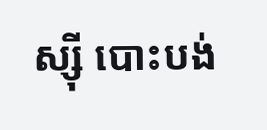ស្ស៊ី បោះបង់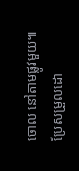ចោល នៅតាមផ្លូវមួយ៕
ប្រែសម្រួលដោ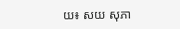យ៖ សយ សុភា